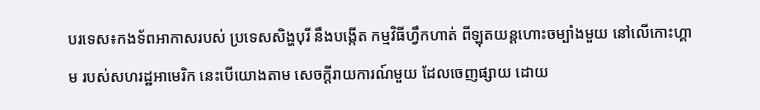បរទេស៖កងទ័ពអាកាសរបស់ ប្រទេសសិង្ហបុរី នឹងបង្កើត កម្មវិធីហ្វឹកហាត់ ពីឡុតយន្តហោះចម្បាំងមួយ នៅលើកោះហ្គាម របស់សហរដ្ឋអាមេរិក នេះបើយោងតាម សេចក្តីរាយការណ៍មួយ ដែលចេញផ្សាយ ដោយ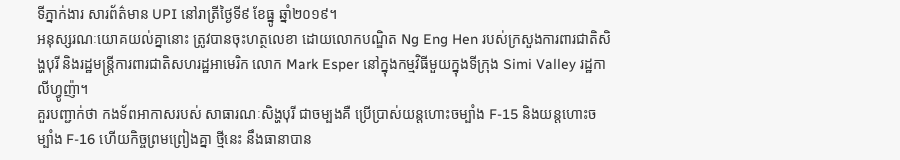ទីភ្នាក់ងារ សារព័ត៌មាន UPI នៅរាត្រីថ្ងៃទី៩ ខែធ្នូ ឆ្នាំ២០១៩។
អនុស្សរណៈយោគយល់គ្នានោះ ត្រូវបានចុះហត្ថលេខា ដោយលោកបណ្ឌិត Ng Eng Hen របស់ក្រសួងការពារជាតិសិង្ហបុរី និងរដ្ឋមន្ត្រីការពារជាតិសហរដ្ឋអាមេរិក លោក Mark Esper នៅក្នុងកម្មវិធីមួយក្នុងទីក្រុង Simi Valley រដ្ឋកាលីហ្វូញ៉ា។
គួរបញ្ជាក់ថា កងទ័ពអាកាសរបស់ សាធារណៈសិង្ហបុរី ជាចម្បងគឺ ប្រើប្រាស់យន្តហោះចម្បាំង F-15 និងយន្តហោះចម្បាំង F-16 ហើយកិច្ចព្រមព្រៀងគ្នា ថ្មីនេះ នឹងធានាបាន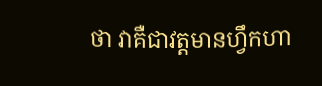ថា វាគឺជាវត្តមានហ្វឹកហា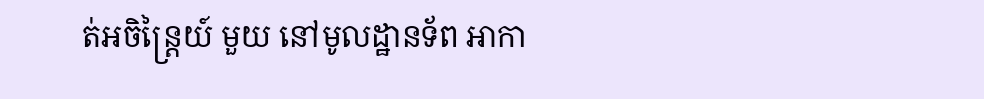ត់អចិន្ត្រៃយ៍ មួយ នៅមូលដ្ឋានទ័ព អាកា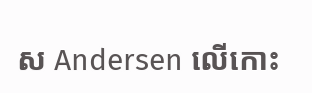ស Andersen លើកោះ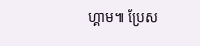ហ្គាម៕ ប្រែស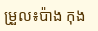ម្រួល៖ប៉ាង កុង